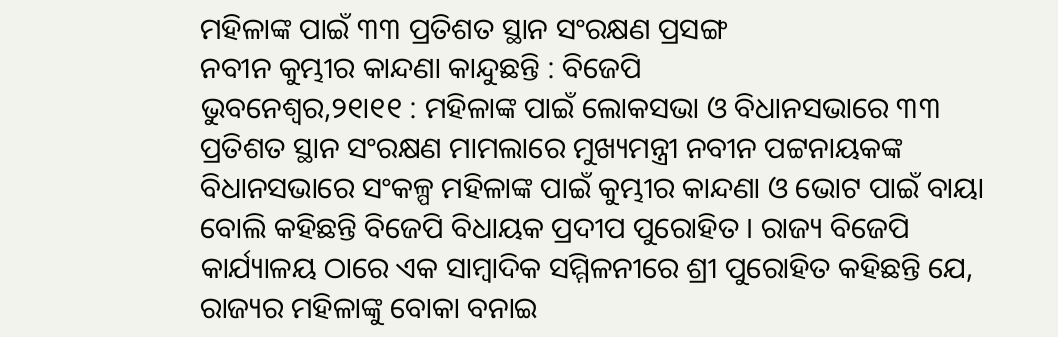ମହିଳାଙ୍କ ପାଇଁ ୩୩ ପ୍ରତିଶତ ସ୍ଥାନ ସଂରକ୍ଷଣ ପ୍ରସଙ୍ଗ
ନବୀନ କୁମ୍ଭୀର କାନ୍ଦଣା କାନ୍ଦୁଛନ୍ତି : ବିଜେପି
ଭୁବନେଶ୍ୱର,୨୧ା୧୧ : ମହିଳାଙ୍କ ପାଇଁ ଲୋକସଭା ଓ ବିଧାନସଭାରେ ୩୩ ପ୍ରତିଶତ ସ୍ଥାନ ସଂରକ୍ଷଣ ମାମଲାରେ ମୁଖ୍ୟମନ୍ତ୍ରୀ ନବୀନ ପଟ୍ଟନାୟକଙ୍କ ବିଧାନସଭାରେ ସଂକଳ୍ପ ମହିଳାଙ୍କ ପାଇଁ କୁମ୍ଭୀର କାନ୍ଦଣା ଓ ଭୋଟ ପାଇଁ ବାୟା ବୋଲି କହିଛନ୍ତି ବିଜେପି ବିଧାୟକ ପ୍ରଦୀପ ପୁରୋହିତ । ରାଜ୍ୟ ବିଜେପି କାର୍ଯ୍ୟାଳୟ ଠାରେ ଏକ ସାମ୍ବାଦିକ ସମ୍ମିଳନୀରେ ଶ୍ରୀ ପୁରୋହିତ କହିଛନ୍ତି ଯେ, ରାଜ୍ୟର ମହିଳାଙ୍କୁ ବୋକା ବନାଇ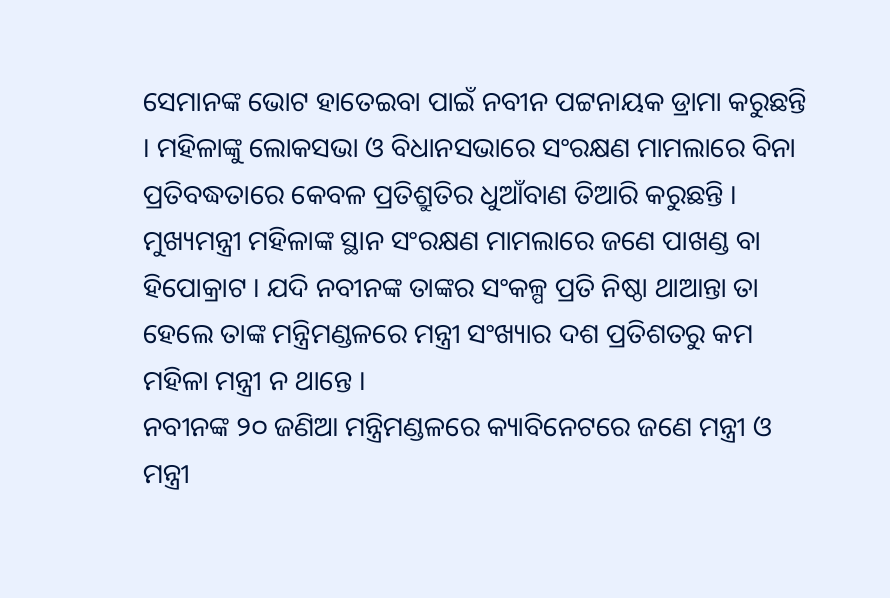ସେମାନଙ୍କ ଭୋଟ ହାତେଇବା ପାଇଁ ନବୀନ ପଟ୍ଟନାୟକ ଡ୍ରାମା କରୁଛନ୍ତି । ମହିଳାଙ୍କୁ ଲୋକସଭା ଓ ବିଧାନସଭାରେ ସଂରକ୍ଷଣ ମାମଲାରେ ବିନା ପ୍ରତିବଦ୍ଧତାରେ କେବଳ ପ୍ରତିଶ୍ରୁତିର ଧୁଆଁବାଣ ତିଆରି କରୁଛନ୍ତି । ମୁଖ୍ୟମନ୍ତ୍ରୀ ମହିଳାଙ୍କ ସ୍ଥାନ ସଂରକ୍ଷଣ ମାମଲାରେ ଜଣେ ପାଖଣ୍ଡ ବା ହିପୋକ୍ରାଟ । ଯଦି ନବୀନଙ୍କ ତାଙ୍କର ସଂକଳ୍ପ ପ୍ରତି ନିଷ୍ଠା ଥାଆନ୍ତା ତା ହେଲେ ତାଙ୍କ ମନ୍ତ୍ରିମଣ୍ଡଳରେ ମନ୍ତ୍ରୀ ସଂଖ୍ୟାର ଦଶ ପ୍ରତିଶତରୁ କମ ମହିଳା ମନ୍ତ୍ରୀ ନ ଥାନ୍ତେ ।
ନବୀନଙ୍କ ୨୦ ଜଣିଆ ମନ୍ତ୍ରିମଣ୍ଡଳରେ କ୍ୟାବିନେଟରେ ଜଣେ ମନ୍ତ୍ରୀ ଓ ମନ୍ତ୍ରୀ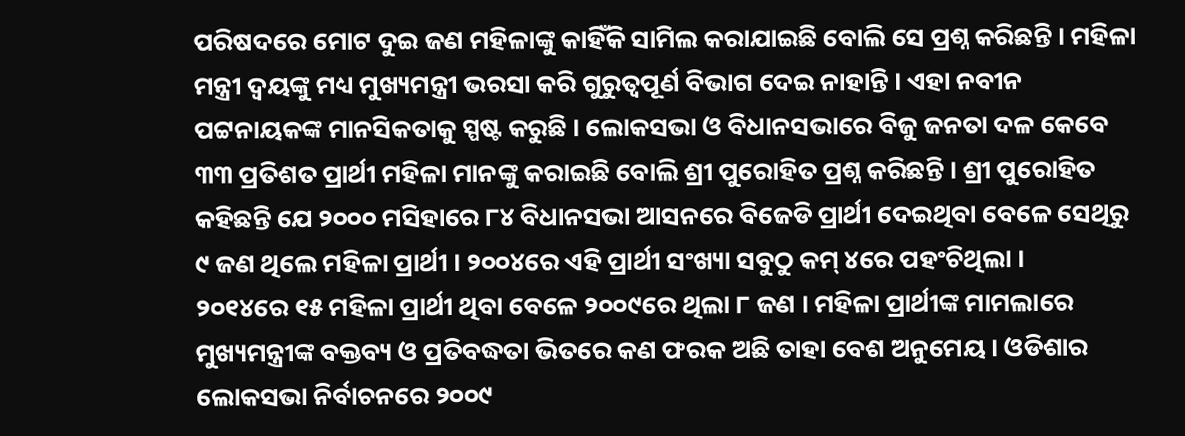ପରିଷଦରେ ମୋଟ ଦୁଇ ଜଣ ମହିଳାଙ୍କୁ କାହିଁକି ସାମିଲ କରାଯାଇଛି ବୋଲି ସେ ପ୍ରଶ୍ନ କରିଛନ୍ତି । ମହିଳା ମନ୍ତ୍ରୀ ଦ୍ୱୟଙ୍କୁ ମଧ୍ୟ ମୁଖ୍ୟମନ୍ତ୍ରୀ ଭରସା କରି ଗୁରୁତ୍ୱପୂର୍ଣ ବିଭାଗ ଦେଇ ନାହାନ୍ତି । ଏହା ନବୀନ ପଟ୍ଟନାୟକଙ୍କ ମାନସିକତାକୁ ସ୍ପଷ୍ଟ କରୁଛି । ଲୋକସଭା ଓ ବିଧାନସଭାରେ ବିଜୁ ଜନତା ଦଳ କେବେ ୩୩ ପ୍ରତିଶତ ପ୍ରାର୍ଥୀ ମହିଳା ମାନଙ୍କୁ କରାଇଛି ବୋଲି ଶ୍ରୀ ପୁରୋହିତ ପ୍ରଶ୍ନ କରିଛନ୍ତି । ଶ୍ରୀ ପୁରୋହିତ କହିଛନ୍ତି ଯେ ୨୦୦୦ ମସିହାରେ ୮୪ ବିଧାନସଭା ଆସନରେ ବିଜେଡି ପ୍ରାର୍ଥୀ ଦେଇଥିବା ବେଳେ ସେଥିରୁ ୯ ଜଣ ଥିଲେ ମହିଳା ପ୍ରାର୍ଥୀ । ୨୦୦୪ରେ ଏହି ପ୍ରାର୍ଥୀ ସଂଖ୍ୟା ସବୁଠୁ କମ୍ ୪ରେ ପହଂଚିଥିଲା ।
୨୦୧୪ରେ ୧୫ ମହିଳା ପ୍ରାର୍ଥୀ ଥିବା ବେଳେ ୨୦୦୯ରେ ଥିଲା ୮ ଜଣ । ମହିଳା ପ୍ରାର୍ଥୀଙ୍କ ମାମଲାରେ ମୁଖ୍ୟମନ୍ତ୍ରୀଙ୍କ ବକ୍ତବ୍ୟ ଓ ପ୍ରତିବଦ୍ଧତା ଭିତରେ କଣ ଫରକ ଅଛି ତାହା ବେଶ ଅନୁମେୟ । ଓଡିଶାର ଲୋକସଭା ନିର୍ବାଚନରେ ୨୦୦୯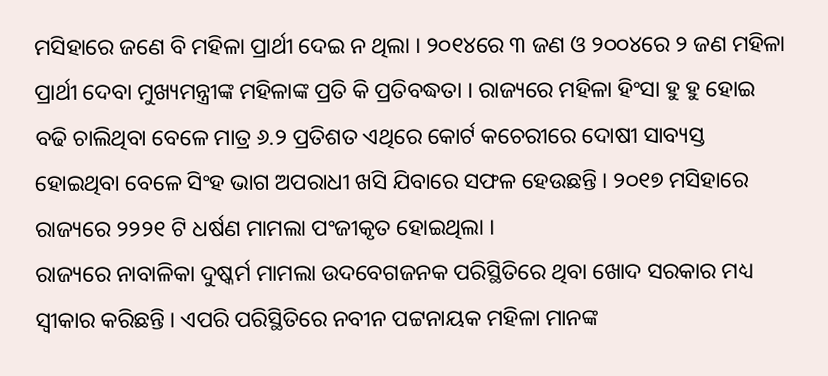ମସିହାରେ ଜଣେ ବି ମହିଳା ପ୍ରାର୍ଥୀ ଦେଇ ନ ଥିଲା । ୨୦୧୪ରେ ୩ ଜଣ ଓ ୨୦୦୪ରେ ୨ ଜଣ ମହିଳା ପ୍ରାର୍ଥୀ ଦେବା ମୁଖ୍ୟମନ୍ତ୍ରୀଙ୍କ ମହିଳାଙ୍କ ପ୍ରତି କି ପ୍ରତିବଦ୍ଧତା । ରାଜ୍ୟରେ ମହିଳା ହିଂସା ହୁ ହୁ ହୋଇ ବଢି ଚାଲିଥିବା ବେଳେ ମାତ୍ର ୬.୨ ପ୍ରତିଶତ ଏଥିରେ କୋର୍ଟ କଚେରୀରେ ଦୋଷୀ ସାବ୍ୟସ୍ତ ହୋଇଥିବା ବେଳେ ସିଂହ ଭାଗ ଅପରାଧୀ ଖସି ଯିବାରେ ସଫଳ ହେଉଛନ୍ତି । ୨୦୧୭ ମସିହାରେ ରାଜ୍ୟରେ ୨୨୨୧ ଟି ଧର୍ଷଣ ମାମଲା ପଂଜୀକୃତ ହୋଇଥିଲା ।
ରାଜ୍ୟରେ ନାବାଳିକା ଦୁଷ୍କର୍ମ ମାମଲା ଉଦବେଗଜନକ ପରିସ୍ଥିତିରେ ଥିବା ଖୋଦ ସରକାର ମଧ୍ୟ ସ୍ୱୀକାର କରିଛନ୍ତି । ଏପରି ପରିସ୍ଥିତିରେ ନବୀନ ପଟ୍ଟନାୟକ ମହିଳା ମାନଙ୍କ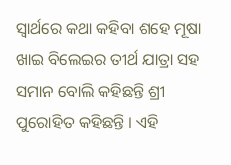ସ୍ୱାର୍ଥରେ କଥା କହିବା ଶହେ ମୂଷା ଖାଇ ବିଲେଇର ତୀର୍ଥ ଯାତ୍ରା ସହ ସମାନ ବୋଲି କହିଛନ୍ତି ଶ୍ରୀ ପୁରୋହିତ କହିଛନ୍ତି । ଏହି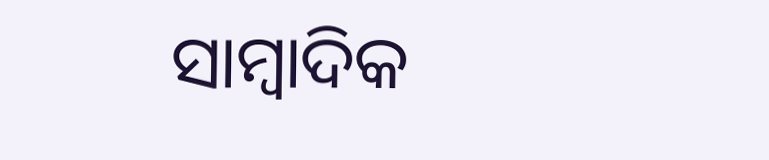ସାମ୍ବାଦିକ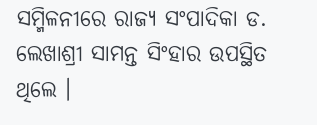ସମ୍ମିଳନୀରେ ରାଜ୍ୟ ସଂପାଦିକା ଡ. ଲେଖାଶ୍ରୀ ସାମନ୍ତ ସିଂହାର ଉପସ୍ଥିତ ଥିଲେ ।